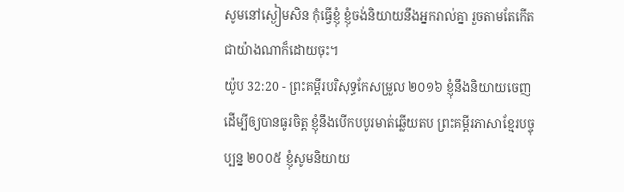សូមនៅស្ងៀមសិន កុំធ្វើខ្ញុំ ខ្ញុំចង់និយាយនឹងអ្នករាល់គ្នា រួចតាមតែកើតជាយ៉ាងណាក៏ដោយចុះ។
យ៉ូប 32:20 - ព្រះគម្ពីរបរិសុទ្ធកែសម្រួល ២០១៦ ខ្ញុំនឹងនិយាយចេញ ដើម្បីឲ្យបានធូរចិត្ត ខ្ញុំនឹងបើកបបូរមាត់ឆ្លើយតប ព្រះគម្ពីរភាសាខ្មែរបច្ចុប្បន្ន ២០០៥ ខ្ញុំសូមនិយាយ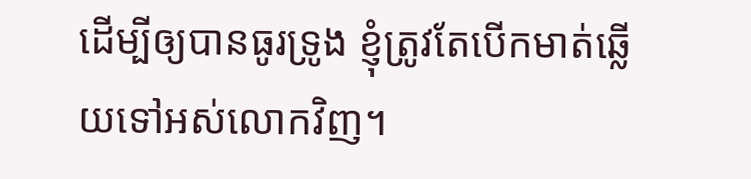ដើម្បីឲ្យបានធូរទ្រូង ខ្ញុំត្រូវតែបើកមាត់ឆ្លើយទៅអស់លោកវិញ។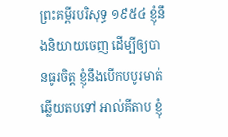ព្រះគម្ពីរបរិសុទ្ធ ១៩៥៤ ខ្ញុំនឹងនិយាយចេញ ដើម្បីឲ្យបានធូរចិត្ត ខ្ញុំនឹងបើកបបូរមាត់ឆ្លើយតបទៅ អាល់គីតាប ខ្ញុំ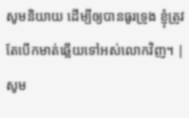សូមនិយាយ ដើម្បីឲ្យបានធូរទ្រូង ខ្ញុំត្រូវតែបើកមាត់ឆ្លើយទៅអស់លោកវិញ។ |
សូម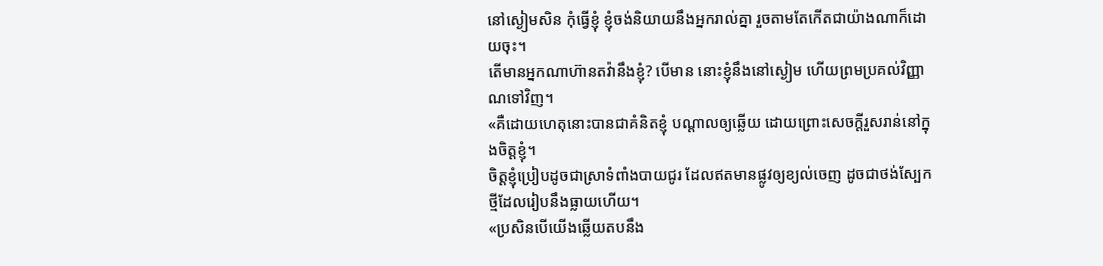នៅស្ងៀមសិន កុំធ្វើខ្ញុំ ខ្ញុំចង់និយាយនឹងអ្នករាល់គ្នា រួចតាមតែកើតជាយ៉ាងណាក៏ដោយចុះ។
តើមានអ្នកណាហ៊ានតវ៉ានឹងខ្ញុំ? បើមាន នោះខ្ញុំនឹងនៅស្ងៀម ហើយព្រមប្រគល់វិញ្ញាណទៅវិញ។
«គឺដោយហេតុនោះបានជាគំនិតខ្ញុំ បណ្ដាលឲ្យឆ្លើយ ដោយព្រោះសេចក្ដីរួសរាន់នៅក្នុងចិត្តខ្ញុំ។
ចិត្តខ្ញុំប្រៀបដូចជាស្រាទំពាំងបាយជូរ ដែលឥតមានផ្លូវឲ្យខ្យល់ចេញ ដូចជាថង់ស្បែកថ្មីដែលរៀបនឹងធ្លាយហើយ។
«ប្រសិនបើយើងឆ្លើយតបនឹង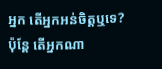អ្នក តើអ្នកអន់ចិត្តឬទេ? ប៉ុន្តែ តើអ្នកណា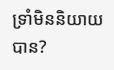ទ្រាំមិននិយាយបាន?